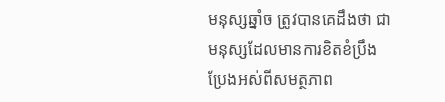មនុស្សឆ្នាំច ត្រូវបានគេដឹងថា ជាមនុស្សដែលមានការខិតខំប្រឹងប្រែងអស់ពីសមត្ថភាព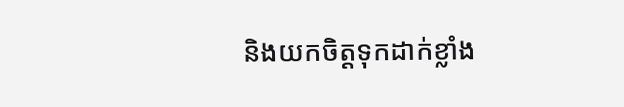និងយកចិត្តទុកដាក់ខ្លាំង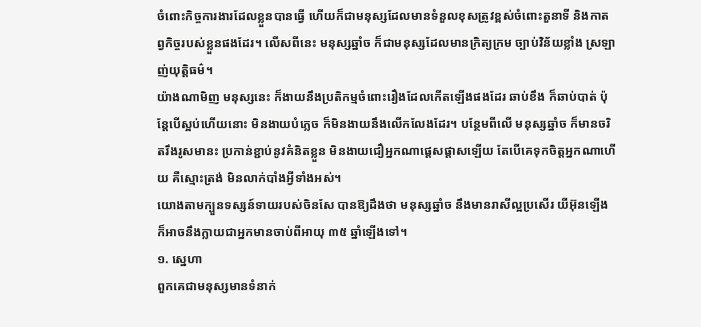ចំពោះកិច្ចការងារដែលខ្លួនបានធ្វើ ហើយក៏ជាមនុស្សដែលមានទំនួលខុសត្រូវខ្ពស់ចំពោះតួនាទី និងកាតព្វកិច្ចរបស់ខ្លួនផងដែរ។ លើសពីនេះ មនុស្សឆ្នាំច ក៏ជាមនុស្សដែលមានក្រិត្យក្រម ច្បាប់វិន័យខ្លាំង ស្រឡាញ់យុត្តិធម៌។
យ៉ាងណាមិញ មនុស្សនេះ ក៏ងាយនឹងប្រតិកម្មចំពោះរឿងដែលកើតឡើងផងដែរ ឆាប់ខឹង ក៏ឆាប់បាត់ ប៉ុន្តែបើស្អប់ហើយនោះ មិនងាយបំភ្លេច ក៏មិនងាយនឹងលើកលែងដែរ។ បន្ថែមពីលើ មនុស្សឆ្នាំច ក៏មានចរិតរឹងរូសមានះ ប្រកាន់ខ្ជាប់នូវគំនិតខ្លួន មិនងាយជឿអ្នកណាផ្ដេសផ្ដាសឡើយ តែបើគេទុកចិត្តអ្នកណាហើយ គឺស្មោះត្រង់ មិនលាក់បាំងអ្វីទាំងអស់។
យោងតាមក្បួនទស្សន៍ទាយរបស់ចិនសែ បានឱ្យដឹងថា មនុស្សឆ្នាំច នឹងមានរាសីល្អប្រសើរ យីអ៊ុនឡើង ក៏អាចនឹងក្លាយជាអ្នកមានចាប់ពីអាយុ ៣៥ ឆ្នាំឡើងទៅ។
១. ស្នេហា
ពួកគេជាមនុស្សមានទំនាក់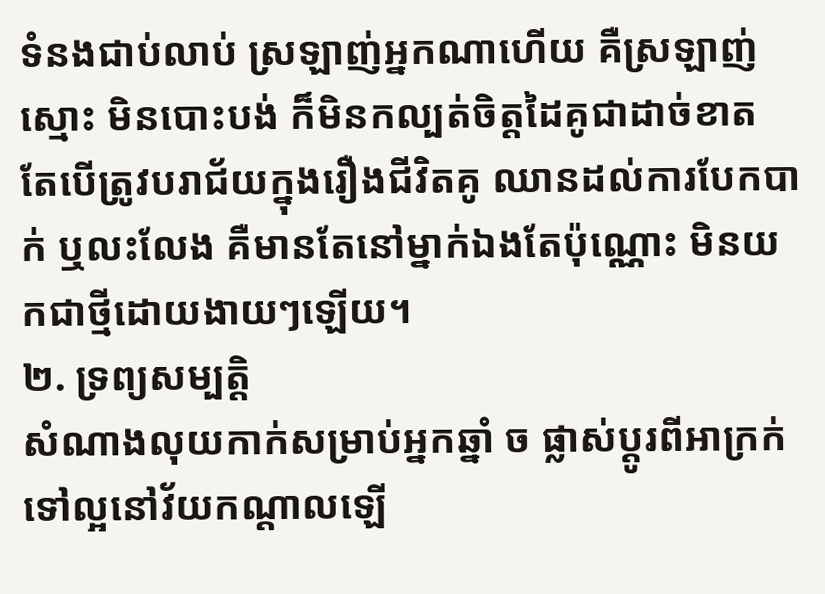ទំនងជាប់លាប់ ស្រឡាញ់អ្នកណាហើយ គឺស្រឡាញ់ស្មោះ មិនបោះបង់ ក៏មិនកល្បត់ចិត្តដៃគូជាដាច់ខាត តែបើត្រូវបរាជ័យក្នុងរឿងជីវិតគូ ឈានដល់ការបែកបាក់ ឬលះលែង គឺមានតែនៅម្នាក់ឯងតែប៉ុណ្ណោះ មិនយកជាថ្មីដោយងាយៗឡើយ។
២. ទ្រព្យសម្បត្តិ
សំណាងលុយកាក់សម្រាប់អ្នកឆ្នាំ ច ផ្លាស់ប្តូរពីអាក្រក់ទៅល្អនៅវ័យកណ្តាលឡើ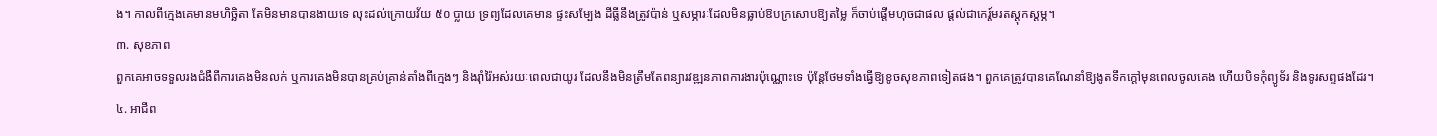ង។ កាលពីក្មេងគេមានមហិច្ឆិតា តែមិនមានបានងាយទេ លុះដល់ក្រោយវ័យ ៥០ ប្លាយ ទ្រព្យដែលគេមាន ផ្ទះសម្បែង ដីធ្លីនឹងត្រូវប៉ាន់ ឬសម្ភារៈដែលមិនធ្លាប់ឱបក្រសោបឱ្យតម្លៃ ក៏ចាប់ផ្តើមហុចជាផល ផ្តល់ជាកេរ៍្តមរតស្ដុកស្ដម្ភ។
៣. សុខភាព
ពួកគេអាចទទួលរងជំងឺពីការគេងមិនលក់ ឬការគេងមិនបានគ្រប់គ្រាន់តាំងពីក្មេងៗ និងរ៉ាំរ៉ៃអស់រយៈពេលជាយូរ ដែលនឹងមិនត្រឹមតែពន្យារវឌ្ឍនភាពការងារប៉ុណ្ណោះទេ ប៉ុន្តែថែមទាំងធ្វើឱ្យខូចសុខភាពទៀតផង។ ពួកគេត្រូវបានគេណែនាំឱ្យងូតទឹកក្តៅមុនពេលចូលគេង ហើយបិទកុំព្យូទ័រ និងទូរសព្ទផងដែរ។
៤. អាជីព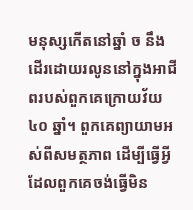មនុស្សកើតនៅឆ្នាំ ច នឹងដើរដោយរលូននៅក្នុងអាជីពរបស់ពួកគេក្រោយវ័យ ៤០ ឆ្នាំ។ ពួកគេព្យាយាមអស់ពីសមត្ថភាព ដើម្បីធ្វើអ្វីដែលពួកគេចង់ធ្វើមិន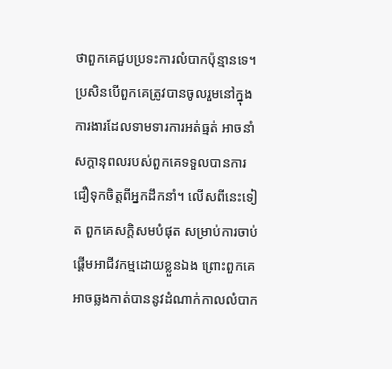ថាពួកគេជួបប្រទះការលំបាកប៉ុន្មានទេ។ ប្រសិនបើពួកគេត្រូវបានចូលរួមនៅក្នុងការងារដែលទាមទារការអត់ធ្មត់ អាចនាំសក្តានុពលរបស់ពួកគេទទួលបានការជឿទុកចិត្តពីអ្នកដឹកនាំ។ លើសពីនេះទៀត ពួកគេសក្តិសមបំផុត សម្រាប់ការចាប់ផ្តើមអាជីវកម្មដោយខ្លួនឯង ព្រោះពួកគេអាចឆ្លងកាត់បាននូវដំណាក់កាលលំបាក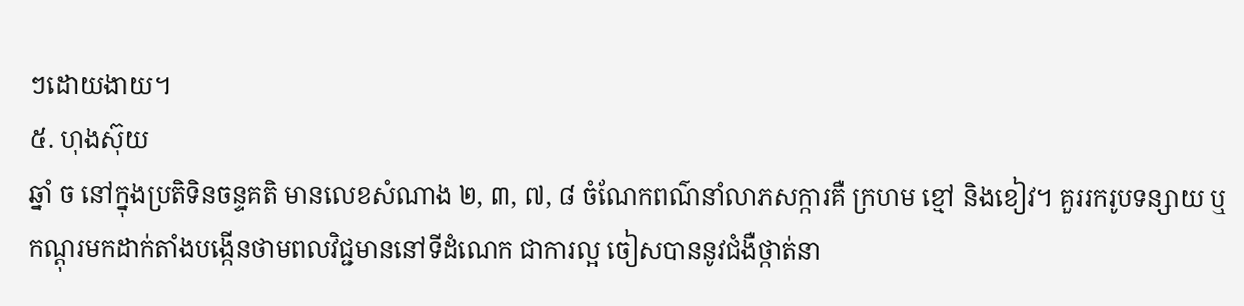ៗដោយងាយ។
៥. ហុងស៊ុយ
ឆ្នាំ ច នៅក្នុងប្រតិទិនចន្ទគតិ មានលេខសំណាង ២, ៣, ៧, ៨ ចំណែកពណ៌នាំលាភសក្ការគឺ ក្រហម ខ្មៅ និងខៀវ។ គួររករូបទន្សាយ ឬកណ្តុរមកដាក់តាំងបង្កើនថាមពលវិជ្ជមាននៅទីដំណេក ជាការល្អ ចៀសបាននូវជំងឺថ្កាត់នា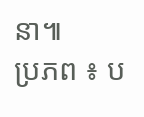នា៕
ប្រភព ៖ ប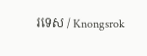រទេស / Knongsrok